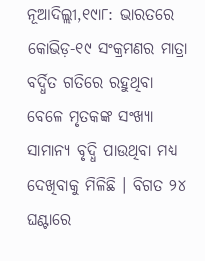ନୂଆଦିଲ୍ଲୀ,୧୯ା୮: ଭାରତରେ କୋଭିଡ଼-୧୯ ସଂକ୍ରମଣର ମାତ୍ରା ବର୍ଦ୍ଧିତ ଗତିରେ ରହୁଥିବା ବେଳେ ମୃତକଙ୍କ ସଂଖ୍ୟା ସାମାନ୍ୟ ବୃଦ୍ଧି ପାଉଥିବା ମଧ୍ୟ ଦେଖିବାକୁ ମିଳିଛି । ବିଗତ ୨୪ ଘଣ୍ଟାରେ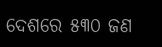ଦେଶରେ ୫୩୦ ଜଣ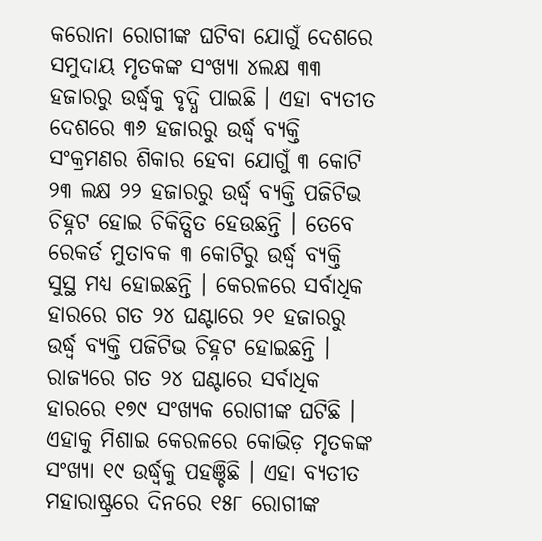କରୋନା ରୋଗୀଙ୍କ ଘଟିବା ଯୋଗୁଁ ଦେଶରେ ସମୁଦାୟ ମୃତକଙ୍କ ସଂଖ୍ୟା ୪ଲକ୍ଷ ୩୩ ହଜାରରୁ ଉର୍ଦ୍ଧ୍ୱକୁ ବୃଦ୍ଧି ପାଇଛି । ଏହା ବ୍ୟତୀତ ଦେଶରେ ୩୬ ହଜାରରୁ ଉର୍ଦ୍ଧ୍ୱ ବ୍ୟକ୍ତି ସଂକ୍ରମଣର ଶିକାର ହେବା ଯୋଗୁଁ ୩ କୋଟି ୨୩ ଲକ୍ଷ ୨୨ ହଜାରରୁ ଉର୍ଦ୍ଧ୍ୱ ବ୍ୟକ୍ତି ପଜିଟିଭ ଚିହ୍ନଟ ହୋଇ ଚିକିତ୍ସିତ ହେଉଛନ୍ତି । ତେବେ ରେକର୍ଡ ମୁତାବକ ୩ କୋଟିରୁ ଉର୍ଦ୍ଧ୍ୱ ବ୍ୟକ୍ତି ସୁସ୍ଥ ମଧ୍ୟ ହୋଇଛନ୍ତି । କେରଳରେ ସର୍ବାଧିକ ହାରରେ ଗତ ୨୪ ଘଣ୍ଟାରେ ୨୧ ହଜାରରୁ ଉର୍ଦ୍ଧ୍ୱ ବ୍ୟକ୍ତି ପଜିଟିଭ ଚିହ୍ନଟ ହୋଇଛନ୍ତି । ରାଜ୍ୟରେ ଗତ ୨୪ ଘଣ୍ଟାରେ ସର୍ବାଧିକ ହାରରେ ୧୭୯ ସଂଖ୍ୟକ ରୋଗୀଙ୍କ ଘଟିଛି । ଏହାକୁ ମିଶାଇ କେରଳରେ କୋଭିଡ଼ ମୃତକଙ୍କ ସଂଖ୍ୟା ୧୯ ଉର୍ଦ୍ଧ୍ୱକୁ ପହଞ୍ଚିଛି । ଏହା ବ୍ୟତୀତ ମହାରାଷ୍ଟ୍ରରେ ଦିନରେ ୧୫୮ ରୋଗୀଙ୍କ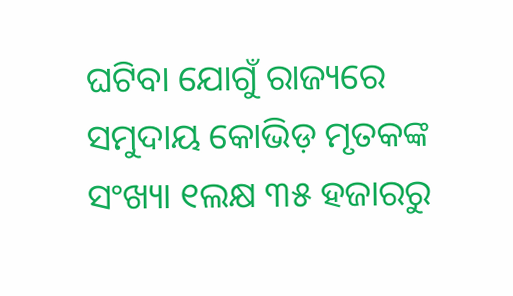ଘଟିବା ଯୋଗୁଁ ରାଜ୍ୟରେ ସମୁଦାୟ କୋଭିଡ଼ ମୃତକଙ୍କ ସଂଖ୍ୟା ୧ଲକ୍ଷ ୩୫ ହଜାରରୁ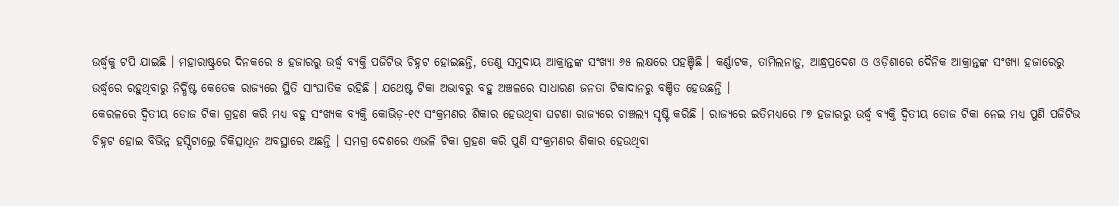ଉର୍ଦ୍ଧ୍ୱକୁ ଟପି ଯାଇଛି । ମହାରାଷ୍ଟ୍ରରେ ଦିନକରେ ୫ ହଜାରରୁ ଉର୍ଦ୍ଧ୍ୱ ବ୍ୟକ୍ତି ପଜିଟିଭ ଚିହ୍ନଟ ହୋଇଛନ୍ତି, ତେଣୁ ସମୁଦାୟ ଆକ୍ରାନ୍ତଙ୍କ ସଂଖ୍ୟା ୬୫ ଲକ୍ଷରେ ପହଞ୍ଚିଛି । କର୍ଣ୍ଣାଟକ, ତାମିଲନାଡ଼ୁ, ଆନ୍ଧ୍ରପ୍ରଦେଶ ଓ ଓଡ଼ିଶାରେ ଦୈନିକ ଆକ୍ରାନ୍ତଙ୍କ ସଂଖ୍ୟା ହଜାରେରୁ ଉର୍ଦ୍ଧ୍ୱରେ ରହୁଥିବାରୁ ନିର୍ଦ୍ଧିଷ୍ଟ କେତେକ ରାଜ୍ୟରେ ସ୍ଥିତି ସାଂଘାତିକ ରହିଛି । ଯଥେଷ୍ଟ ଟିକା ଅଭାବରୁ ବହୁ ଅଞ୍ଚଳରେ ସାଧାରଣ ଜନତା ଟିକାଦାନରୁ ବଞ୍ଚିତ ହେଉଛନ୍ତି ।
କେରଳରେ ଦ୍ୱିତୀୟ ଡୋଜ ଟିକା ଗ୍ରହଣ କରି ମଧ୍ୟ ବହୁ ସଂଖ୍ୟକ ବ୍ୟକ୍ତି କୋଭିଡ଼-୧୯ ସଂକ୍ରମଣର ଶିକାର ହେଉଥିବା ଘଟଣା ରାଜ୍ୟରେ ଚାଞ୍ଚଲ୍ୟ ସୃଷ୍ଟି କରିଛି । ରାଜ୍ୟରେ ଇତିମଧ୍ୟରେ ୮୭ ହଜାରରୁ ଉର୍ଦ୍ଧ୍ୱ ବ୍ୟକ୍ତି ଦ୍ୱିତୀୟ ଡୋଜ ଟିକା ନେଇ ମଧ୍ୟ ପୁଣି ପଜିଟିଭ ଚିହ୍ନଟ ହୋଇ ବିଭିନ୍ନ ହସ୍ପିଟାଲ୍ରେ ଚିକିତ୍ସାଧିନ ଅବସ୍ଥାରେ ଅଛନ୍ତି । ସମଗ୍ର ଦେଶରେ ଏଭଳି ଟିକା ଗ୍ରହଣ କରି ପୁଣି ସଂକ୍ରମଣର ଶିକାର ହେଉଥିବା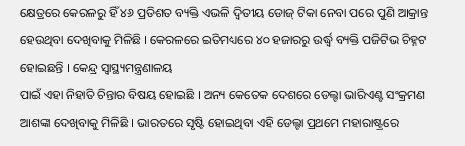କ୍ଷେତ୍ରରେ କେରଳରୁ ହିଁ ୪୬ ପ୍ରତିଶତ ବ୍ୟକ୍ତି ଏଭଳି ଦ୍ୱିତୀୟ ଡୋଜ୍ ଟିକା ନେବା ପରେ ପୁଣି ଆକ୍ରାନ୍ତ ହେଉଥିବା ଦେଖିବାକୁ ମିଳିଛି । କେରଳରେ ଇତିମଧ୍ୟରେ ୪୦ ହଜାରରୁ ଉର୍ଦ୍ଧ୍ୱ ବ୍ୟକ୍ତି ପଜିଟିଭ ଚିହ୍ନଟ
ହୋଇଛନ୍ତି । କେନ୍ଦ୍ର ସ୍ୱାସ୍ଥ୍ୟମନ୍ତ୍ରଣାଳୟ
ପାଇଁ ଏହା ନିହାତି ଚିନ୍ତାର ବିଷୟ ହୋଇଛି । ଅନ୍ୟ କେତେକ ଦେଶରେ ଡେଲ୍ଟା ଭାରିଏଣ୍ଟ ସଂକ୍ରମଣ ଆଶଙ୍କା ଦେଖିବାକୁ ମିଳିଛି । ଭାରତରେ ସୃଷ୍ଟି ହୋଇଥିବା ଏହି ଡେଲ୍ଟା ପ୍ରଥମେ ମହାରାଷ୍ଟ୍ରରେ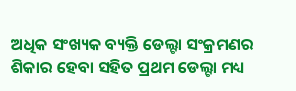ଅଧିକ ସଂଖ୍ୟକ ବ୍ୟକ୍ତି ଡେଲ୍ଟା ସଂକ୍ରମଣର ଶିକାର ହେବା ସହିତ ପ୍ରଥମ ଡେଲ୍ଟା ମଧ୍ୟ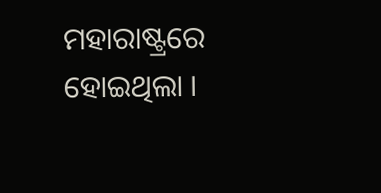ମହାରାଷ୍ଟ୍ରରେ ହୋଇଥିଲା ।